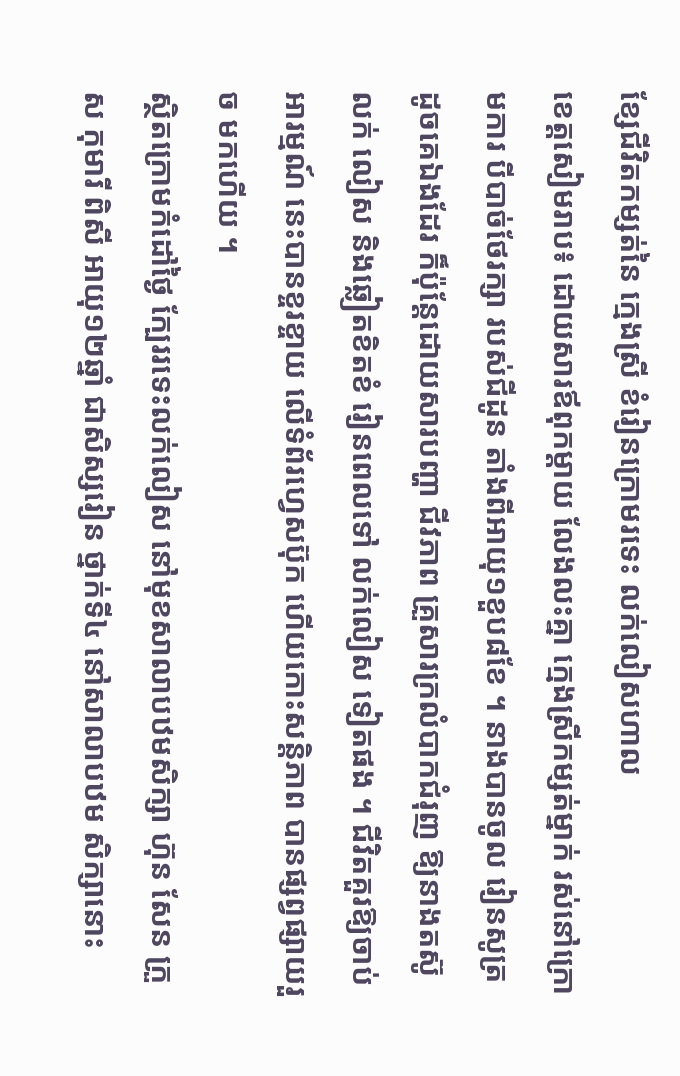ខ្សែជីវិតកម្សត់នៃ ក្មេងស្រី ខំរៀនក្រោមរទេះ លក់លៀសហាល
ខេត្តសៀមរាប៖ ដោយសារឪពុកម្តាយ លែងលះគ្នា ក្មេងស្រីកម្សត់ម្នាក់ រស់នៅក្រោមការ បីបាច់ថែរក្សា របស់ជីដូន តាំងពីអាយុ១ខួប៨ខែ ។ នាងបានចូល រៀនសូត្រដូចគេឯងដែរ ក៏ប៉ុន្តែដោយសារបញ្ហា ជីវភាព គ្រួសារក្រលំបាកជំរុញ ឱ្យនាងតស៊ូលក់ លៀស និងឆ្លៀតខិតខំ រៀនពេលទៅ លក់លៀស ទៀតផង ។ ជីវិតគួរឱ្យចាប់អារម្មណ៍ នេះបានខ្ចរខ្ចាយ លើទំព័រហ្វេសប៊ុក ហើយកោះសន្តិភាព បានផ្សព្វផ្សាយរួច មកហើយ ។
ស្ថិតក្រោមកំដៅថ្ងៃ ក្បែររទេះលក់លៀស នៅមុខសាលាបឋមសិក្សា ហ៊ុន សែន ក្រួស កុមារី ពិសី អាយុ១២ឆ្នាំ ជាសិស្សរៀន ថ្នាក់ទី៤ នៅសាលាបឋម សិក្សានោះ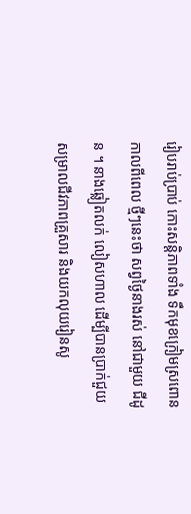រៀបរាប់ប្រាប់ កោះសន្តិភាពទាំង ទឹកមុខក្រៀមស្រពោន កាលពីពេល ថ្មីៗនេះថា សព្វថ្ងៃនាងរស់ នៅជាមួយ ជីដូន ។ នាងឆ្លៀតលក់ លៀសហាល ដើម្បីបានប្រាក់ជួយ សម្រាលជីវភាពគ្រួសារ និងយកលុយរៀនសូ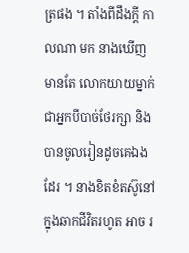ត្រផង ។ តាំងពីដឹងក្តី កាលណា មក នាងឃើញមានតែ លោកយាយម្នាក់ ជាអ្នកបីបាច់ថែរក្សា និងបានចូលរៀនដូចគេឯងដែរ ។ នាងខិតខំតស៊ូនៅ ក្នុងឆាកជីវិតរហូត អាច រ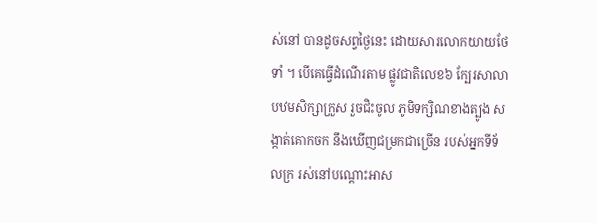ស់នៅ បានដូចសព្វថ្ងៃនេះ ដោយសារលោកយាយថែទាំ ។ បើគេធ្វើដំណើរតាម ផ្លូវជាតិលេខ៦ ក្បែរសាលាបឋមសិក្សាក្រួស រួចជិះចូល ភូមិទក្សិណខាងត្បូង សង្កាត់គោកចក នឹងឃើញជម្រកជាច្រើន របស់អ្នកទីទ័លក្រ រស់នៅបណ្តោះអាស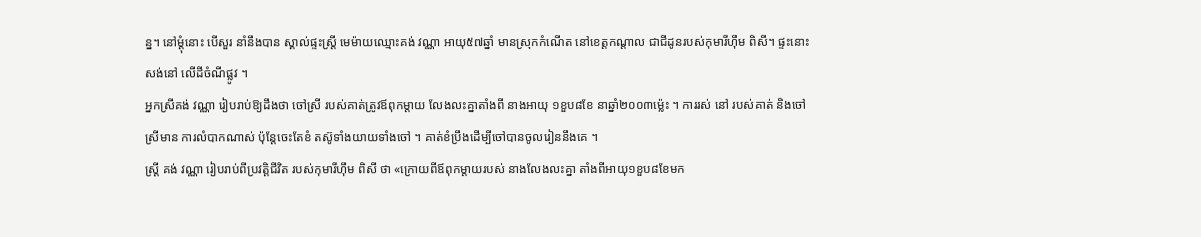ន្ន។ នៅម្តុំនោះ បើសួរ នាំនឹងបាន ស្គាល់ផ្ទះស្ត្រី មេម៉ាយឈ្មោះគង់ វណ្ណា អាយុ៥៧ឆ្នាំ មានស្រុកកំណើត នៅខេត្តកណ្តាល ជាជីដូនរបស់កុមារីហ៊ឹម ពិសី។ ផ្ទះនោះសង់នៅ លើដីចំណីផ្លូវ ។
អ្នកស្រីគង់ វណ្ណា រៀបរាប់ឱ្យដឹងថា ចៅស្រី របស់គាត់ត្រូវឪពុកម្តាយ លែងលះគ្នាតាំងពី នាងអាយុ ១ខួប៨ខែ នាឆ្នាំ២០០៣ម្ល៉េះ ។ ការរស់ នៅ របស់គាត់ និងចៅស្រីមាន ការលំបាកណាស់ ប៉ុន្តែចេះតែខំ តស៊ូទាំងយាយទាំងចៅ ។ គាត់ខំប្រឹងដើម្បីចៅបានចូលរៀននឹងគេ ។
ស្ត្រី គង់ វណ្ណា រៀបរាប់ពីប្រវត្តិជីវិត របស់កុមារីហ៊ឹម ពិសី ថា «ក្រោយពីឪពុកម្តាយរបស់ នាងលែងលះគ្នា តាំងពីអាយុ១ខួប៨ខែមក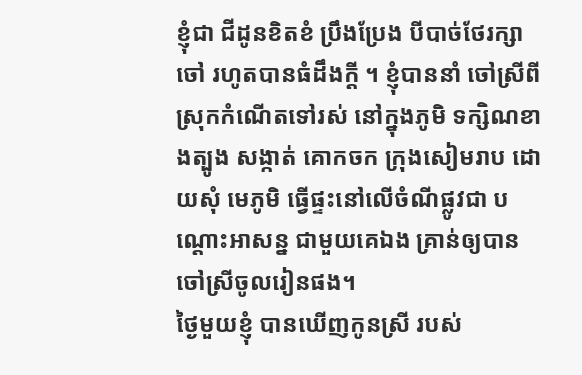ខ្ញុំជា ជីដូនខិតខំ ប្រឹងប្រែង បីបាច់ថែរក្សាចៅ រហូតបានធំដឹងក្តី ។ ខ្ញុំបាននាំ ចៅស្រីពី ស្រុកកំណើតទៅរស់ នៅក្នុងភូមិ ទក្សិណខាងត្បូង សង្កាត់ គោកចក ក្រុងសៀមរាប ដោយសុំ មេភូមិ ធ្វើផ្ទះនៅលើចំណីផ្លូវជា បណ្តោះអាសន្ន ជាមួយគេឯង គ្រាន់ឲ្យបានចៅស្រីចូលរៀនផង។
ថ្ងៃមួយខ្ញុំ បានឃើញកូនស្រី របស់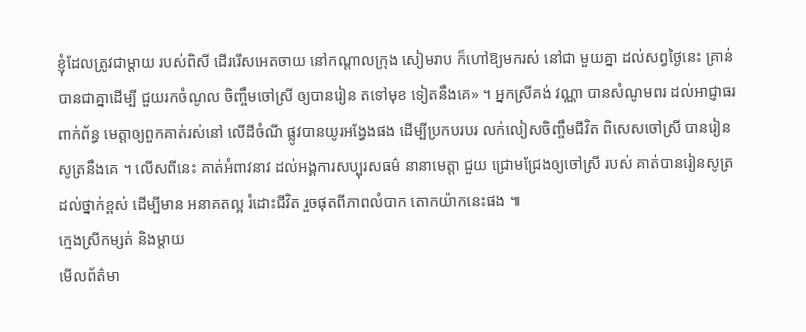ខ្ញុំដែលត្រូវជាម្តាយ របស់ពិសី ដើររើសអេតចាយ នៅកណ្តាលក្រុង សៀមរាប ក៏ហៅឱ្យមករស់ នៅជា មួយគ្នា ដល់សព្វថ្ងៃនេះ គ្រាន់បានជាគ្នាដើម្បី ជួយរកចំណូល ចិញ្ចឹមចៅស្រី ឲ្យបានរៀន តទៅមុខ ទៀតនឹងគេ» ។ អ្នកស្រីគង់ វណ្ណា បានសំណូមពរ ដល់អាជ្ញាធរ ពាក់ព័ន្ធ មេត្តាឲ្យពួកគាត់រស់នៅ លើដីចំណី ផ្លូវបានយូរអង្វែងផង ដើម្បីប្រកបរបរ លក់លៀសចិញ្ចឹមជីវិត ពិសេសចៅស្រី បានរៀន សូត្រនឹងគេ ។ លើសពីនេះ គាត់អំពាវនាវ ដល់អង្គការសប្បុរសធម៌ នានាមេត្តា ជួយ ជ្រោមជ្រែងឲ្យចៅស្រី របស់ គាត់បានរៀនសូត្រ ដល់ថ្នាក់ខ្ពស់ ដើម្បីមាន អនាគតល្អ រំដោះជីវិត រួចផុតពីភាពលំបាក តោកយ៉ាកនេះផង ៕
ក្មេងស្រីកម្សត់ និងម្តាយ
មើលព័ត៌មា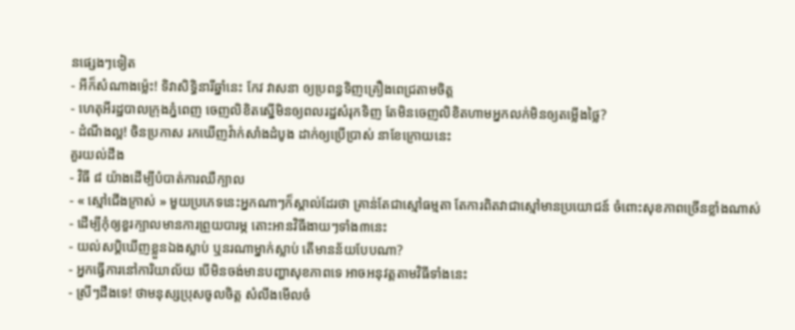នផ្សេងៗទៀត
- អីក៏សំណាងម្ល៉េះ! ទិវាសិទ្ធិនារីឆ្នាំនេះ កែវ វាសនា ឲ្យប្រពន្ធទិញគ្រឿងពេជ្រតាមចិត្ត
- ហេតុអីរដ្ឋបាលក្រុងភ្នំពេញ ចេញលិខិតស្នើមិនឲ្យពលរដ្ឋសំរុកទិញ តែមិនចេញលិខិតហាមអ្នកលក់មិនឲ្យតម្លើងថ្លៃ?
- ដំណឹងល្អ! ចិនប្រកាស រកឃើញវ៉ាក់សាំងដំបូង ដាក់ឲ្យប្រើប្រាស់ នាខែក្រោយនេះ
គួរយល់ដឹង
- វិធី ៨ យ៉ាងដើម្បីបំបាត់ការឈឺក្បាល
- « ស្មៅជើងក្រាស់ » មួយប្រភេទនេះអ្នកណាៗក៏ស្គាល់ដែរថា គ្រាន់តែជាស្មៅធម្មតា តែការពិតវាជាស្មៅមានប្រយោជន៍ ចំពោះសុខភាពច្រើនខ្លាំងណាស់
- ដើម្បីកុំឲ្យខួរក្បាលមានការព្រួយបារម្ភ តោះអានវិធីងាយៗទាំង៣នេះ
- យល់សប្តិឃើញខ្លួនឯងស្លាប់ ឬនរណាម្នាក់ស្លាប់ តើមានន័យបែបណា?
- អ្នកធ្វើការនៅការិយាល័យ បើមិនចង់មានបញ្ហាសុខភាពទេ អាចអនុវត្តតាមវិធីទាំងនេះ
- ស្រីៗដឹងទេ! ថាមនុស្សប្រុសចូលចិត្ត សំលឹងមើលចំ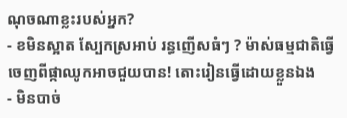ណុចណាខ្លះរបស់អ្នក?
- ខមិនស្អាត ស្បែកស្រអាប់ រន្ធញើសធំៗ ? ម៉ាស់ធម្មជាតិធ្វើចេញពីផ្កាឈូកអាចជួយបាន! តោះរៀនធ្វើដោយខ្លួនឯង
- មិនបាច់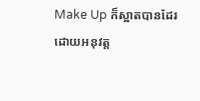Make Up ក៏ស្អាតបានដែរ ដោយអនុវត្ត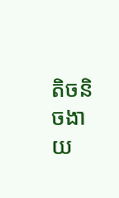តិចនិចងាយ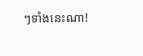ៗទាំងនេះណា!